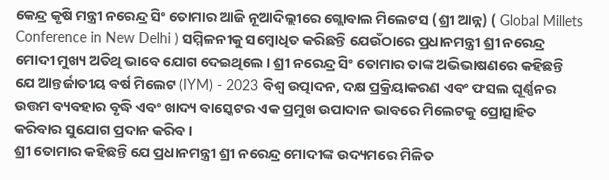କେନ୍ଦ୍ର କୃଷି ମନ୍ତ୍ରୀ ନରେନ୍ଦ୍ର ସିଂ ତୋମାର ଆଜି ନୂଆଦିଲ୍ଲୀରେ ଗ୍ଲୋବାଲ ମିଲେଟସ (ଶ୍ରୀ ଆନ୍ନ) ( Global Millets Conference in New Delhi ) ସମ୍ମିଳନୀକୁ ସମ୍ବୋଧିତ କରିଛନ୍ତି ଯେଉଁଠାରେ ପ୍ରଧାନମନ୍ତ୍ରୀ ଶ୍ରୀ ନରେନ୍ଦ୍ର ମୋଦୀ ମୁଖ୍ୟ ଅତିଥି ଭାବେ ଯୋଗ ଦେଇଥିଲେ । ଶ୍ରୀ ନରେନ୍ଦ୍ର ସିଂ ତୋମାର ତାଙ୍କ ଅଭିଭାଷଣରେ କହିଛନ୍ତି ଯେ ଆନ୍ତର୍ଜାତୀୟ ବର୍ଷ ମିଲେଟ (IYM) - 2023 ବିଶ୍ୱ ଉତ୍ପାଦନ, ଦକ୍ଷ ପ୍ରକ୍ରିୟାକରଣ ଏବଂ ଫସଲ ଘୂର୍ଣ୍ଣନର ଉତ୍ତମ ବ୍ୟବହାର ବୃଦ୍ଧି ଏବଂ ଖାଦ୍ୟ ବାସ୍କେଟର ଏକ ପ୍ରମୁଖ ଉପାଦାନ ଭାବରେ ମିଲେଟକୁ ପ୍ରୋତ୍ସାହିତ କରିବାର ସୁଯୋଗ ପ୍ରଦାନ କରିବ ।
ଶ୍ରୀ ତୋମାର କହିଛନ୍ତି ଯେ ପ୍ରଧାନମନ୍ତ୍ରୀ ଶ୍ରୀ ନରେନ୍ଦ୍ର ମୋଦୀଙ୍କ ଉଦ୍ୟମରେ ମିଳିତ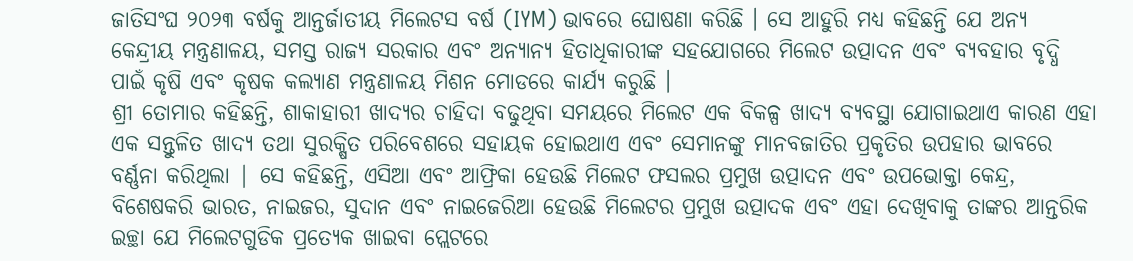ଜାତିସଂଘ ୨୦୨୩ ବର୍ଷକୁ ଆନ୍ତର୍ଜାତୀୟ ମିଲେଟସ ବର୍ଷ (IYM) ଭାବରେ ଘୋଷଣା କରିଛି । ସେ ଆହୁରି ମଧ୍ୟ କହିଛନ୍ତି ଯେ ଅନ୍ୟ କେନ୍ଦ୍ରୀୟ ମନ୍ତ୍ରଣାଳୟ, ସମସ୍ତ ରାଜ୍ୟ ସରକାର ଏବଂ ଅନ୍ୟାନ୍ୟ ହିତାଧିକାରୀଙ୍କ ସହଯୋଗରେ ମିଲେଟ ଉତ୍ପାଦନ ଏବଂ ବ୍ୟବହାର ବୃଦ୍ଧି ପାଇଁ କୃଷି ଏବଂ କୃଷକ କଲ୍ୟାଣ ମନ୍ତ୍ରଣାଳୟ ମିଶନ ମୋଡରେ କାର୍ଯ୍ୟ କରୁଛି ।
ଶ୍ରୀ ତୋମାର କହିଛନ୍ତି, ଶାକାହାରୀ ଖାଦ୍ୟର ଚାହିଦା ବଢୁଥିବା ସମୟରେ ମିଲେଟ ଏକ ବିକଳ୍ପ ଖାଦ୍ୟ ବ୍ୟବସ୍ଥା ଯୋଗାଇଥାଏ କାରଣ ଏହା ଏକ ସନ୍ତୁଳିତ ଖାଦ୍ୟ ତଥା ସୁରକ୍ଷିତ ପରିବେଶରେ ସହାୟକ ହୋଇଥାଏ ଏବଂ ସେମାନଙ୍କୁ ମାନବଜାତିର ପ୍ରକୃତିର ଉପହାର ଭାବରେ ବର୍ଣ୍ଣନା କରିଥିଲା | ସେ କହିଛନ୍ତି, ଏସିଆ ଏବଂ ଆଫ୍ରିକା ହେଉଛି ମିଲେଟ ଫସଲର ପ୍ରମୁଖ ଉତ୍ପାଦନ ଏବଂ ଉପଭୋକ୍ତା କେନ୍ଦ୍ର, ବିଶେଷକରି ଭାରତ, ନାଇଜର, ସୁଦାନ ଏବଂ ନାଇଜେରିଆ ହେଉଛି ମିଲେଟର ପ୍ରମୁଖ ଉତ୍ପାଦକ ଏବଂ ଏହା ଦେଖିବାକୁ ତାଙ୍କର ଆନ୍ତରିକ ଇଚ୍ଛା ଯେ ମିଲେଟଗୁଡିକ ପ୍ରତ୍ୟେକ ଖାଇବା ପ୍ଲେଟରେ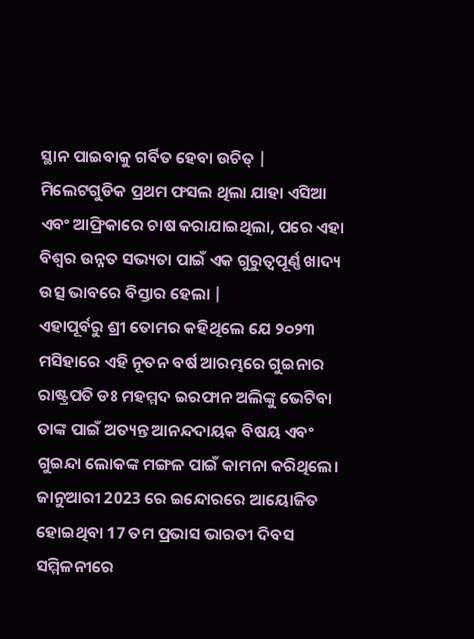ସ୍ଥାନ ପାଇବାକୁ ଗର୍ବିତ ହେବା ଉଚିତ୍ | ମିଲେଟଗୁଡିକ ପ୍ରଥମ ଫସଲ ଥିଲା ଯାହା ଏସିଆ ଏବଂ ଆଫ୍ରିକାରେ ଚାଷ କରାଯାଇଥିଲା, ପରେ ଏହା ବିଶ୍ୱର ଉନ୍ନତ ସଭ୍ୟତା ପାଇଁ ଏକ ଗୁରୁତ୍ୱପୂର୍ଣ୍ଣ ଖାଦ୍ୟ ଉତ୍ସ ଭାବରେ ବିସ୍ତାର ହେଲା |
ଏହାପୂର୍ବରୁ ଶ୍ରୀ ତୋମର କହିଥିଲେ ଯେ ୨୦୨୩ ମସିହାରେ ଏହି ନୂତନ ବର୍ଷ ଆରମ୍ଭରେ ଗୁଇନାର ରାଷ୍ଟ୍ରପତି ଡଃ ମହମ୍ମଦ ଇରଫାନ ଅଲିଙ୍କୁ ଭେଟିବା ତାଙ୍କ ପାଇଁ ଅତ୍ୟନ୍ତ ଆନନ୍ଦଦାୟକ ବିଷୟ ଏବଂ ଗୁଇନ୍ଦା ଲୋକଙ୍କ ମଙ୍ଗଳ ପାଇଁ କାମନା କରିଥିଲେ। ଜାନୁଆରୀ 2023 ରେ ଇନ୍ଦୋରରେ ଆୟୋଜିତ ହୋଇଥିବା 17 ତମ ପ୍ରଭାସ ଭାରତୀ ଦିବସ ସମ୍ମିଳନୀରେ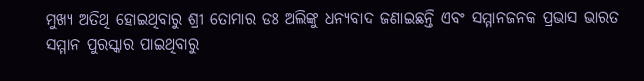ମୁଖ୍ୟ ଅତିଥି ହୋଇଥିବାରୁ ଶ୍ରୀ ତୋମାର ଡଃ ଅଲିଙ୍କୁ ଧନ୍ୟବାଦ ଜଣାଇଛନ୍ତି ଏବଂ ସମ୍ମାନଜନକ ପ୍ରଭାସ ଭାରତ ସମ୍ମାନ ପୁରସ୍କାର ପାଇଥିବାରୁ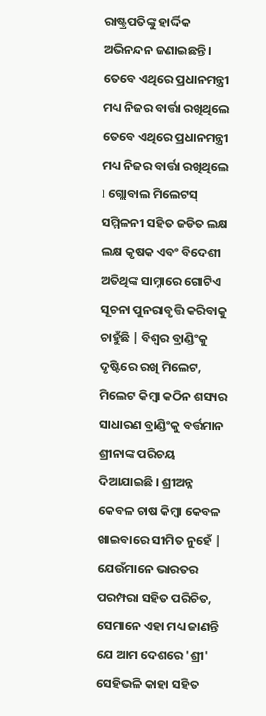ରାଷ୍ଟ୍ରପତିଙ୍କୁ ହାର୍ଦ୍ଦିକ ଅଭିନନ୍ଦନ ଜଣାଇଛନ୍ତି ।
ତେବେ ଏଥିରେ ପ୍ରଧାନମନ୍ତ୍ରୀ ମଧ୍ୟ ନିଜର ବାର୍ତ୍ତା ରଖିଥିଲେ ତେବେ ଏଥିରେ ପ୍ରଧାନମନ୍ତ୍ରୀ ମଧ୍ୟ ନିଜର ବାର୍ତ୍ତା ରଖିଥିଲେ l ଗ୍ଲୋବାଲ ମିଲେଟସ୍ ସମ୍ମିଳନୀ ସହିତ ଜଡିତ ଲକ୍ଷ ଲକ୍ଷ କୃଷକ ଏବଂ ବିଦେଶୀ ଅତିଥିଙ୍କ ସାମ୍ନାରେ ଗୋଟିଏ ସୂଚନା ପୁନରାବୃତ୍ତି କରିବାକୁ ଚାହୁଁଛି | ବିଶ୍ୱର ବ୍ରାଣ୍ଡିଂକୁ ଦୃଷ୍ଟିରେ ରଖି ମିଲେଟ, ମିଲେଟ କିମ୍ବା କଠିନ ଶସ୍ୟର ସାଧାରଣ ବ୍ରାଣ୍ଡିଂକୁ ବର୍ତ୍ତମାନ ଶ୍ରୀନାଙ୍କ ପରିଚୟ ଦିଆଯାଇଛି । ଶ୍ରୀଅନ୍ନ କେବଳ ଚାଷ କିମ୍ବା କେବଳ ଖାଇବାରେ ସୀମିତ ନୁହେଁ | ଯେଉଁମାନେ ଭାରତର ପରମ୍ପରା ସହିତ ପରିଚିତ, ସେମାନେ ଏହା ମଧ୍ୟ ଜାଣନ୍ତି ଯେ ଆମ ଦେଶରେ 'ଶ୍ରୀ' ସେହିଭଳି କାହା ସହିତ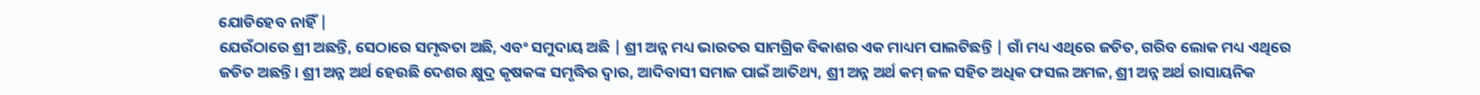ଯୋଡିହେବ ନାହିଁ |
ଯେଉଁଠାରେ ଶ୍ରୀ ଅଛନ୍ତି, ସେଠାରେ ସମୃଦ୍ଧତା ଅଛି, ଏବଂ ସମୁଦାୟ ଅଛି | ଶ୍ରୀ ଅନ୍ନ ମଧ୍ୟ ଭାରତର ସାମଗ୍ରିକ ବିକାଶର ଏକ ମାଧ୍ୟମ ପାଲଟିଛନ୍ତି | ଗାଁ ମଧ୍ୟ ଏଥିରେ ଜଡିତ, ଗରିବ ଲୋକ ମଧ୍ୟ ଏଥିରେ ଜଡିତ ଅଛନ୍ତି। ଶ୍ରୀ ଅନ୍ନ ଅର୍ଥ ହେଉଛି ଦେଶର କ୍ଷୁଦ୍ର କୃଷକଙ୍କ ସମୃଦ୍ଧିର ଦ୍ୱାର, ଆଦିବାସୀ ସମାଜ ପାଇଁ ଆତିଥ୍ୟ, ଶ୍ରୀ ଅନ୍ନ ଅର୍ଥ କମ୍ ଜଳ ସହିତ ଅଧିକ ଫସଲ ଅମଳ, ଶ୍ରୀ ଅନ୍ନ ଅର୍ଥ ରାସାୟନିକ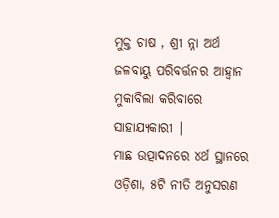ମୁକ୍ତ ଚାଷ , ଶ୍ରୀ ନ୍ନା ଅର୍ଥ ଜଳବାୟୁ ପରିବର୍ତ୍ତନର ଆହ୍ୱାନ ମୁକାବିଲା କରିବାରେ ସାହାଯ୍ୟକାରୀ |
ମାଛ ଉତ୍ପାଦନରେ ୪ର୍ଥ ସ୍ଥାନରେ ଓଡ଼ିଶା, ୫ଟି ନୀତି ଅନୁସରଣ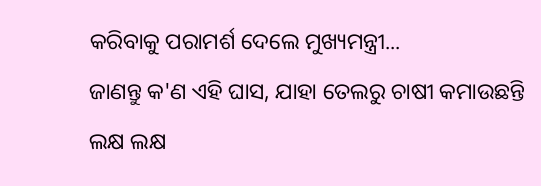କରିବାକୁ ପରାମର୍ଶ ଦେଲେ ମୁଖ୍ୟମନ୍ତ୍ରୀ...
ଜାଣନ୍ତୁ କ'ଣ ଏହି ଘାସ, ଯାହା ତେଲରୁ ଚାଷୀ କମାଉଛନ୍ତି ଲକ୍ଷ ଲକ୍ଷ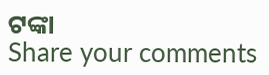ଟଙ୍କା
Share your comments